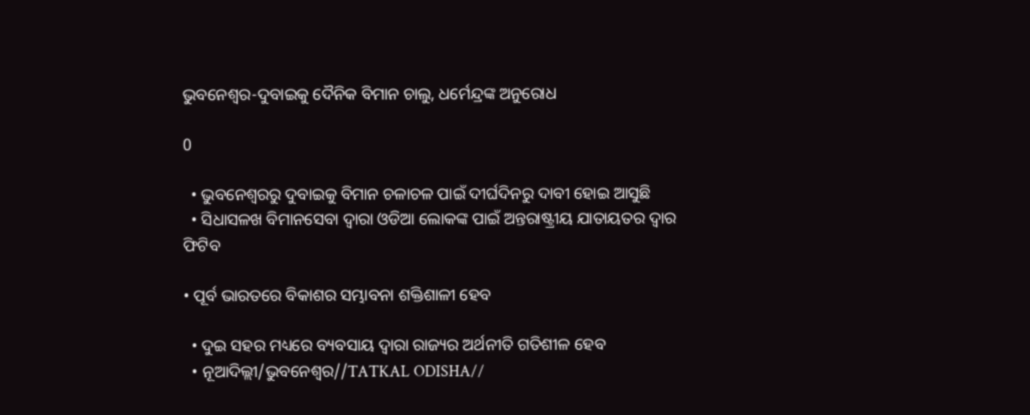ଭୁବନେଶ୍ବର-ଦୁବାଇକୁ ଦୈନିକ ବିମାନ ଚାଲୁ, ଧର୍ମେନ୍ଦ୍ରଙ୍କ ଅନୁରୋଧ

0

  • ଭୁବନେଶ୍ୱରରୁ ଦୁବାଇକୁ ବିମାନ ଚଳାଚଳ ପାଇଁ ଦୀର୍ଘଦିନରୁ ଦାବୀ ହୋଇ ଆସୁଛି
  • ସିଧାସଳଖ ବିମାନସେବା ଦ୍ଵାରା ଓଡିଆ ଲୋକଙ୍କ ପାଇଁ ଅନ୍ତରାଷ୍ଟ୍ରୀୟ ଯାତାୟତର ଦ୍ଵାର ଫିଟିବ

• ପୂର୍ବ ଭାରତରେ ବିକାଶର ସମ୍ଭାବନା ଶକ୍ତିଶାଳୀ ହେବ

  • ଦୁଇ ସହର ମଧ୍ୟରେ ବ୍ୟବସାୟ ଦ୍ବାରା ରାଜ୍ୟର ଅର୍ଥନୀତି ଗତିଶୀଳ ହେବ
  • ନୂଆଦିଲ୍ଲୀ/ଭୁବନେଶ୍ୱର//TATKAL ODISHA//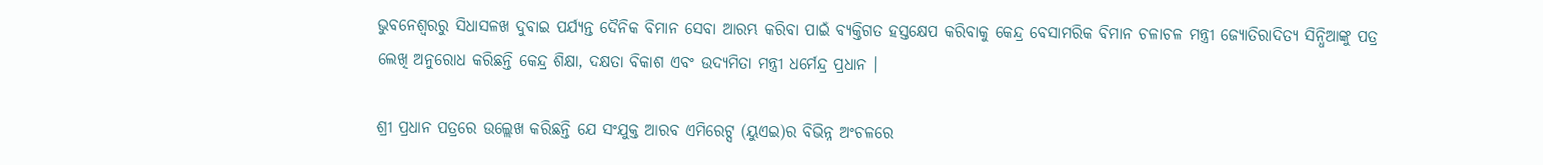ଭୁବନେଶ୍ୱରରୁ ସିଧାସଳଖ ଦୁବାଇ ପର୍ଯ୍ୟନ୍ତ ଦୈନିକ ବିମାନ ସେବା ଆରମ୍ଭ କରିବା ପାଇଁ ବ୍ୟକ୍ତିଗତ ହସ୍ତକ୍ଷେପ କରିବାକୁ କେନ୍ଦ୍ର ବେସାମରିକ ବିମାନ ଚଳାଚଳ ମନ୍ତ୍ରୀ ଜ୍ୟୋତିରାଦିତ୍ୟ ସିନ୍ଧିଆଙ୍କୁ ପତ୍ର ଲେଖି ଅନୁରୋଧ କରିଛନ୍ତି କେନ୍ଦ୍ର ଶିକ୍ଷା, ଦକ୍ଷତା ବିକାଶ ଏବଂ ଉଦ୍ୟମିତା ମନ୍ତ୍ରୀ ଧର୍ମେନ୍ଦ୍ର ପ୍ରଧାନ ।

ଶ୍ରୀ ପ୍ରଧାନ ପତ୍ରରେ ଉଲ୍ଲେଖ କରିଛନ୍ତି ଯେ ସଂଯୁକ୍ତ ଆରବ ଏମିରେଟ୍ସ (ୟୁଏଇ)ର ବିଭିନ୍ନ ଅଂଚଳରେ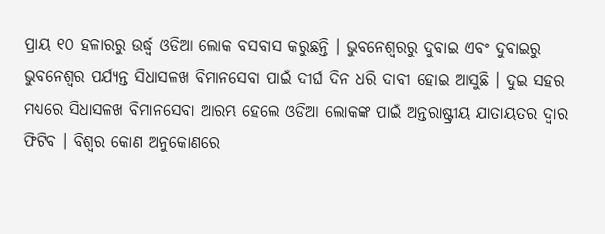ପ୍ରାୟ ୧୦ ହଳାରରୁ ଉର୍ଦ୍ଧ୍ଵ ଓଡିଆ ଲୋକ ବସବାସ କରୁଛନ୍ତି । ଭୁବନେଶ୍ବରରୁ ଦୁବାଇ ଏବଂ ଦୁବାଇରୁ ଭୁବନେଶ୍ବର ପର୍ଯ୍ୟନ୍ତ ସିଧାସଳଖ ବିମାନସେବା ପାଇଁ ଦୀର୍ଘ ଦିନ ଧରି ଦାବୀ ହୋଇ ଆସୁଛି । ଦୁଇ ସହର ମଧ୍ୟରେ ସିଧାସଳଖ ବିମାନସେବା ଆରମ୍ଭ ହେଲେ ଓଡିଆ ଲୋକଙ୍କ ପାଇଁ ଅନ୍ତରାଷ୍ଟ୍ରୀୟ ଯାତାୟତର ଦ୍ଵାର ଫିଟିବ । ବିଶ୍ୱର କୋଣ ଅନୁକୋଣରେ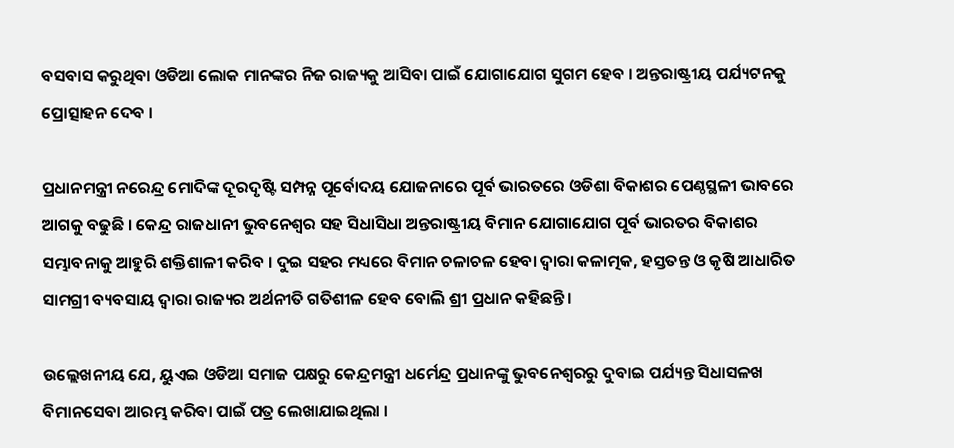ବସବାସ କରୁଥିବା ଓଡିଆ ଲୋକ ମାନଙ୍କର ନିଜ ରାଜ୍ୟକୁ ଆସିବା ପାଇଁ ଯୋଗାଯୋଗ ସୁଗମ ହେବ । ଅନ୍ତରାଷ୍ଟ୍ରୀୟ ପର୍ଯ୍ୟଟନକୁ ପ୍ରୋତ୍ସାହନ ଦେବ ।

ପ୍ରଧାନମନ୍ତ୍ରୀ ନରେନ୍ଦ୍ର ମୋଦିଙ୍କ ଦୂରଦୃଷ୍ଟି ସମ୍ପନ୍ନ ପୂର୍ବୋଦୟ ଯୋଜନାରେ ପୂର୍ବ ଭାରତରେ ଓଡିଶା ବିକାଶର ପେଣ୍ଠସ୍ଥଳୀ ଭାବରେ ଆଗକୁ ବଢୁଛି । କେନ୍ଦ୍ର ରାଜଧାନୀ ଭୁବନେଶ୍ବର ସହ ସିଧାସିଧା ଅନ୍ତରାଷ୍ଟ୍ରୀୟ ବିମାନ ଯୋଗାଯୋଗ ପୂର୍ବ ଭାରତର ବିକାଶର ସମ୍ଭାବନାକୁ ଆହୁରି ଶକ୍ତିଶାଳୀ କରିବ । ଦୁଇ ସହର ମଧ୍ୟରେ ବିମାନ ଚଳାଚଳ ହେବା ଦ୍ବାରା କଳାତ୍ମକ, ହସ୍ତତନ୍ତ ଓ କୃଷି ଆଧାରିତ ସାମଗ୍ରୀ ବ୍ୟବସାୟ ଦ୍ବାରା ରାଜ୍ୟର ଅର୍ଥନୀତି ଗତିଶୀଳ ହେବ ବୋଲି ଶ୍ରୀ ପ୍ରଧାନ କହିଛନ୍ତି ।

ଉଲ୍ଲେଖନୀୟ ଯେ, ୟୁଏଇ ଓଡିଆ ସମାଜ ପକ୍ଷରୁ କେନ୍ଦ୍ରମନ୍ତ୍ରୀ ଧର୍ମେନ୍ଦ୍ର ପ୍ରଧାନଙ୍କୁ ଭୁବନେଶ୍ବରରୁ ଦୁବାଇ ପର୍ଯ୍ୟନ୍ତ ସିଧାସଳଖ ବିମାନସେବା ଆରମ୍ଭ କରିବା ପାଇଁ ପତ୍ର ଲେଖାଯାଇଥିଲା ।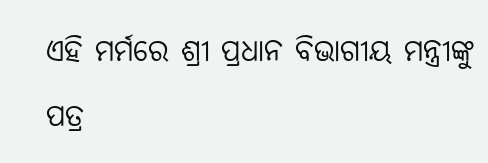ଏହି ମର୍ମରେ ଶ୍ରୀ ପ୍ରଧାନ ବିଭାଗୀୟ ମନ୍ତ୍ରୀଙ୍କୁ ପତ୍ର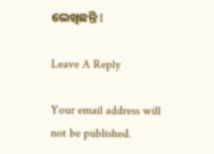ଲେଖିଛନ୍ତି I

Leave A Reply

Your email address will not be published.